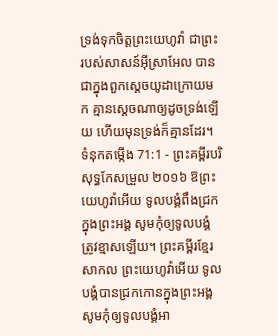ទ្រង់ទុកចិត្តព្រះយេហូវ៉ា ជាព្រះរបស់សាសន៍អ៊ីស្រាអែល បានជាក្នុងពួកស្តេចយូដាក្រោយមក គ្មានស្តេចណាឲ្យដូចទ្រង់ឡើយ ហើយមុនទ្រង់ក៏គ្មានដែរ។
ទំនុកតម្កើង 71:1 - ព្រះគម្ពីរបរិសុទ្ធកែសម្រួល ២០១៦ ឱព្រះយេហូវ៉ាអើយ ទូលបង្គំពឹងជ្រកក្នុងព្រះអង្គ សូមកុំឲ្យទូលបង្គំត្រូវខ្មាសឡើយ។ ព្រះគម្ពីរខ្មែរសាកល ព្រះយេហូវ៉ាអើយ ទូលបង្គំបានជ្រកកោនក្នុងព្រះអង្គ សូមកុំឲ្យទូលបង្គំអា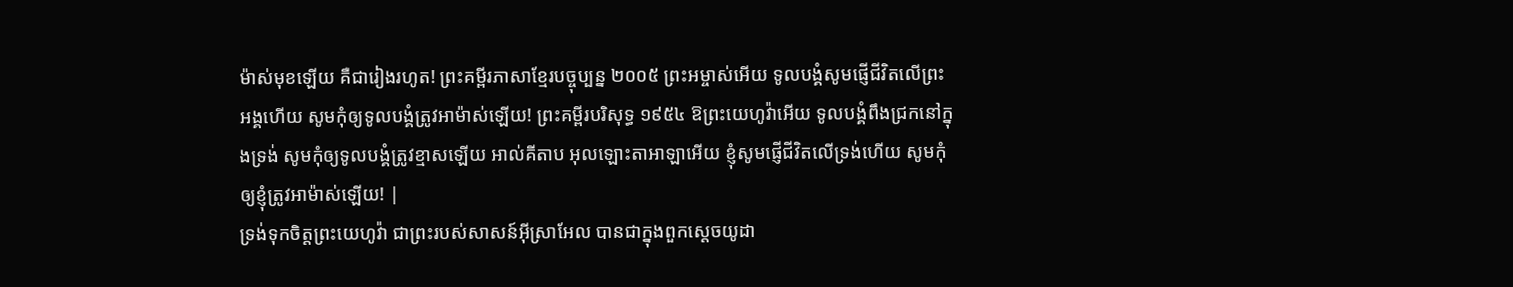ម៉ាស់មុខឡើយ គឺជារៀងរហូត! ព្រះគម្ពីរភាសាខ្មែរបច្ចុប្បន្ន ២០០៥ ព្រះអម្ចាស់អើយ ទូលបង្គំសូមផ្ញើជីវិតលើព្រះអង្គហើយ សូមកុំឲ្យទូលបង្គំត្រូវអាម៉ាស់ឡើយ! ព្រះគម្ពីរបរិសុទ្ធ ១៩៥៤ ឱព្រះយេហូវ៉ាអើយ ទូលបង្គំពឹងជ្រកនៅក្នុងទ្រង់ សូមកុំឲ្យទូលបង្គំត្រូវខ្មាសឡើយ អាល់គីតាប អុលឡោះតាអាឡាអើយ ខ្ញុំសូមផ្ញើជីវិតលើទ្រង់ហើយ សូមកុំឲ្យខ្ញុំត្រូវអាម៉ាស់ឡើយ! |
ទ្រង់ទុកចិត្តព្រះយេហូវ៉ា ជាព្រះរបស់សាសន៍អ៊ីស្រាអែល បានជាក្នុងពួកស្តេចយូដា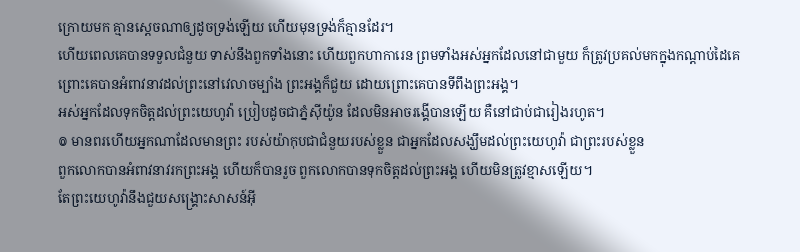ក្រោយមក គ្មានស្តេចណាឲ្យដូចទ្រង់ឡើយ ហើយមុនទ្រង់ក៏គ្មានដែរ។
ហើយពេលគេបានទទួលជំនួយ ទាស់នឹងពួកទាំងនោះ ហើយពួកហាការេន ព្រមទាំងអស់អ្នកដែលនៅជាមួយ ក៏ត្រូវប្រគល់មកក្នុងកណ្ដាប់ដៃគេ ព្រោះគេបានអំពាវនាវដល់ព្រះនៅវេលាចម្បាំង ព្រះអង្គក៏ជួយ ដោយព្រោះគេបានទីពឹងព្រះអង្គ។
អស់អ្នកដែលទុកចិត្តដល់ព្រះយេហូវ៉ា ប្រៀបដូចជាភ្នំស៊ីយ៉ូន ដែលមិនអាចរង្គើបានឡើយ គឺនៅជាប់ជារៀងរហូត។
៙ មានពរហើយអ្នកណាដែលមានព្រះ របស់យ៉ាកុបជាជំនួយរបស់ខ្លួន ជាអ្នកដែលសង្ឃឹមដល់ព្រះយេហូវ៉ា ជាព្រះរបស់ខ្លួន
ពួកលោកបានអំពាវនាវរកព្រះអង្គ ហើយក៏បានរួច ពួកលោកបានទុកចិត្តដល់ព្រះអង្គ ហើយមិនត្រូវខ្មាសឡើយ។
តែព្រះយេហូវ៉ានឹងជួយសង្គ្រោះសាសន៍អ៊ី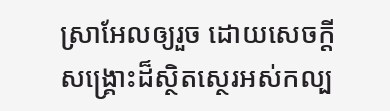ស្រាអែលឲ្យរួច ដោយសេចក្ដីសង្គ្រោះដ៏ស្ថិតស្ថេរអស់កល្ប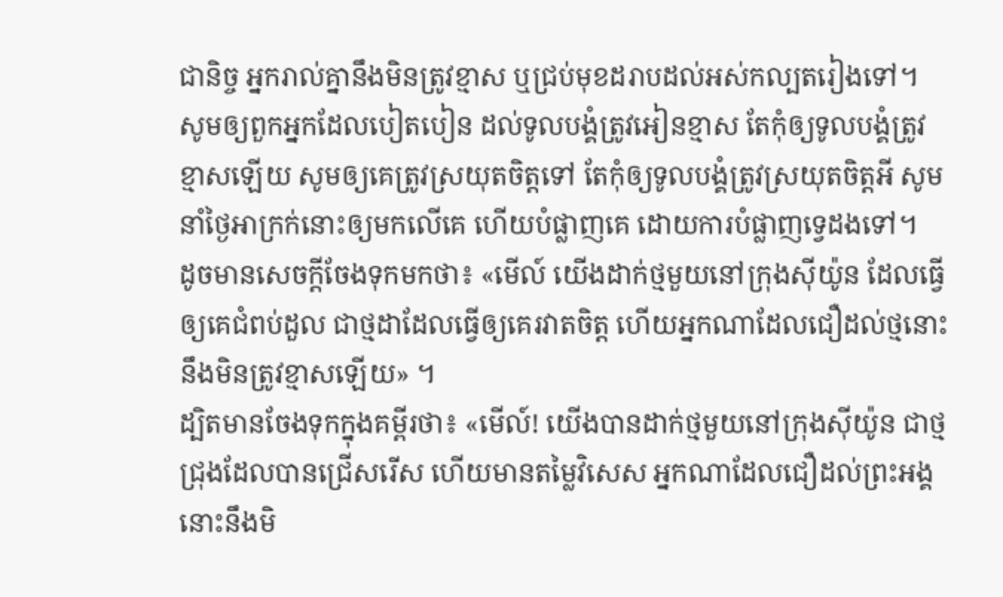ជានិច្ច អ្នករាល់គ្នានឹងមិនត្រូវខ្មាស ឬជ្រប់មុខដរាបដល់អស់កល្បតរៀងទៅ។
សូមឲ្យពួកអ្នកដែលបៀតបៀន ដល់ទូលបង្គំត្រូវអៀនខ្មាស តែកុំឲ្យទូលបង្គំត្រូវខ្មាសឡើយ សូមឲ្យគេត្រូវស្រយុតចិត្តទៅ តែកុំឲ្យទូលបង្គំត្រូវស្រយុតចិត្តអី សូមនាំថ្ងៃអាក្រក់នោះឲ្យមកលើគេ ហើយបំផ្លាញគេ ដោយការបំផ្លាញទ្វេដងទៅ។
ដូចមានសេចក្តីចែងទុកមកថា៖ «មើល៍ យើងដាក់ថ្មមួយនៅក្រុងស៊ីយ៉ូន ដែលធ្វើឲ្យគេជំពប់ដួល ជាថ្មដាដែលធ្វើឲ្យគេរវាតចិត្ត ហើយអ្នកណាដែលជឿដល់ថ្មនោះ នឹងមិនត្រូវខ្មាសឡើយ» ។
ដ្បិតមានចែងទុកក្នុងគម្ពីរថា៖ «មើល៍! យើងបានដាក់ថ្មមួយនៅក្រុងស៊ីយ៉ូន ជាថ្មជ្រុងដែលបានជ្រើសរើស ហើយមានតម្លៃវិសេស អ្នកណាដែលជឿដល់ព្រះអង្គ នោះនឹងមិ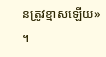នត្រូវខ្មាសឡើយ» ។